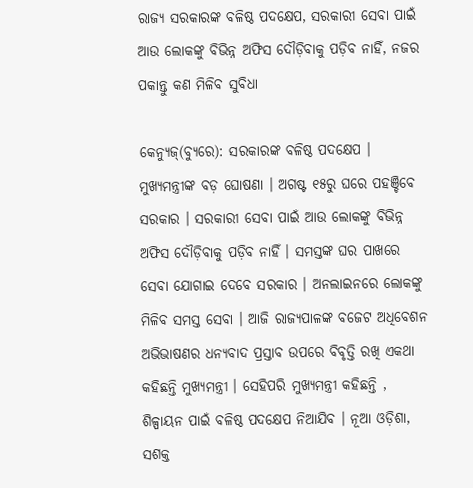ରାଜ୍ୟ ସରକାରଙ୍କ ବଳିଷ୍ଠ ପଦକ୍ଷେପ, ସରକାରୀ ସେବା ପାଇଁ ଆଉ ଲୋକଙ୍କୁ ବିଭିନ୍ନ ଅଫିସ ଦୌଡ଼ିବାକୁ ପଡ଼ିବ ନାହିଁ, ନଜର ପକାନ୍ତୁ କଣ ମିଳିବ ସୁବିଧା

କେନ୍ୟୁଜ୍(ବ୍ୟୁରେ): ସରକାରଙ୍କ ବଳିଷ୍ଠ ପଦକ୍ଷେପ । ମୁଖ୍ୟମନ୍ତ୍ରୀଙ୍କ ବଡ଼ ଘୋଷଣା । ଅଗଷ୍ଟ ୧୫ରୁ ଘରେ ପହଞ୍ଚିବେ ସରକାର । ସରକାରୀ ସେବା ପାଇଁ ଆଉ ଲୋକଙ୍କୁ ବିଭିନ୍ନ ଅଫିସ ଦୌଡ଼ିବାକୁ ପଡ଼ିବ ନାହିଁ । ସମସ୍ତଙ୍କ ଘର ପାଖରେ ସେବା ଯୋଗାଇ ଦେବେ ସରକାର । ଅନଲାଇନରେ ଲୋକଙ୍କୁ ମିଳିବ ସମସ୍ତ ସେବା । ଆଜି ରାଜ୍ୟପାଳଙ୍କ ବଜେଟ ଅଧିବେଶନ ଅଭିଭାଷଣର ଧନ୍ୟବାଦ ପ୍ରସ୍ତାବ ଉପରେ ବିବୃତ୍ତି ରଖି ଏକଥା କହିଛନ୍ତି ମୁଖ୍ୟମନ୍ତ୍ରୀ । ସେହିପରି ମୁଖ୍ୟମନ୍ତ୍ରୀ କହିଛନ୍ତି , ଶିଳ୍ପାୟନ ପାଇଁ ବଳିଷ୍ଠ ପଦକ୍ଷେପ ନିଆଯିବ । ନୂଆ ଓଡ଼ିଶା, ସଶକ୍ତ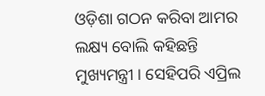ଓଡ଼ିଶା ଗଠନ କରିବା ଆମର ଲକ୍ଷ୍ୟ ବୋଲି କହିଛନ୍ତି ମୁଖ୍ୟମନ୍ତ୍ରୀ । ସେହିପରି ଏପ୍ରିଲ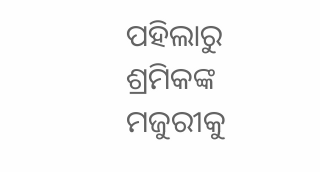ପହିଲାରୁ ଶ୍ରମିକଙ୍କ ମଜୁରୀକୁ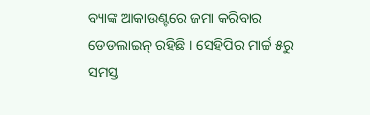ବ୍ୟାଙ୍କ ଆକାଉଣ୍ଟରେ ଜମା କରିବାର ଡେଡଲାଇନ୍‌ ରହିଛି । ସେହିପିର ମାର୍ଚ୍ଚ ୫ରୁ ସମସ୍ତ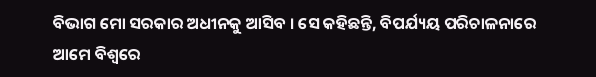ବିଭାଗ ମୋ ସରକାର ଅଧୀନକୁ ଆସିବ । ସେ କହିଛନ୍ତି, ବିପର୍ଯ୍ୟୟ ପରିଚାଳନାରେ ଆମେ ବିଶ୍ୱରେ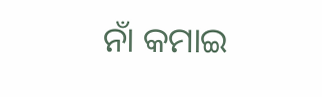ନାଁ କମାଇ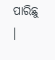ପାରିଛୁ ।